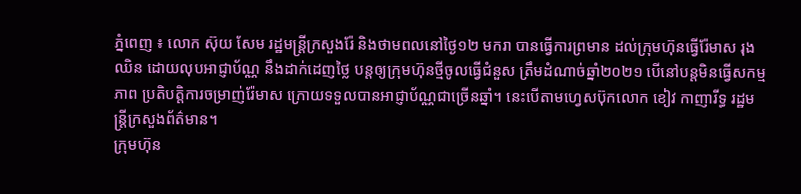ភ្នំពេញ ៖ លោក ស៊ុយ សែម រដ្ឋមន្ត្រីក្រសួងរ៉ែ និងថាមពលនៅថ្ងៃ១២ មករា បានធ្វើការព្រមាន ដល់ក្រុមហ៊ុនធ្វើរ៉ែមាស រុង ឈិន ដោយលុបអាជ្ញាប័ណ្ណ នឹងដាក់ដេញថ្លៃ បន្តឲ្យក្រុមហ៊ុនថ្មីចូលធ្វើជំនួស ត្រឹមដំណាច់ឆ្នាំ២០២១ បើនៅបន្តមិនធ្វើសកម្មភាព ប្រតិបត្តិការចម្រាញ់រ៉ែមាស ក្រោយទទួលបានអាជ្ញាប័ណ្ណជាច្រើនឆ្នាំ។ នេះបើតាមហ្វេសប៊ុកលោក ខៀវ កាញារីទ្ធ រដ្ឋមន្ត្រីក្រសួងព័ត៌មាន។
ក្រុមហ៊ុន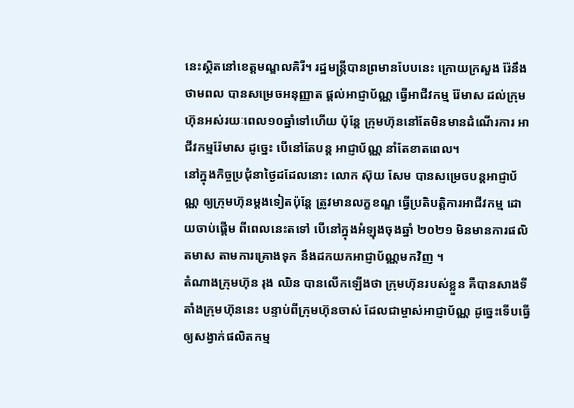នេះស្ថិតនៅខេត្តមណ្ឌលគិរី។ រដ្ឋមន្ត្រីបានព្រមានបែបនេះ ក្រោយក្រសួង រ៉ែនឹងថាមពល បានសម្រេចអនុញ្ញាត ផ្ដល់អាជ្ញាប័ណ្ណ ធ្វើអាជីវកម្ម រ៉ែមាស ដល់ក្រុមហ៊ុនអស់រយៈពេល១០ឆ្នាំទៅហើយ ប៉ុន្តែ ក្រុមហ៊ុននៅតែមិនមានដំណើរការ អាជីវកម្មរ៉ែមាស ដូច្នេះ បើនៅតែបន្ត អាជ្ញាប័ណ្ណ នាំតែខាតពេល។
នៅក្នុងកិច្ចប្រជុំនាថ្ងៃដដែលនោះ លោក ស៊ុយ សែម បានសម្រេចបន្តអាជ្ញាប័ណ្ណ ឲ្យក្រុមហ៊ុនម្តងទៀតប៉ុន្តែ ត្រូវមានលក្ខខណ្ឌ ធ្វើប្រតិបត្តិការអាជីវកម្ម ដោយចាប់ផ្ដើម ពីពេលនេះតទៅ បើនៅក្នុងអំឡុងចុងឆ្នាំ ២០២១ មិនមានការផលិតមាស តាមការគ្រោងទុក នឹងដកយកអាជ្ញាប័ណ្ណមកវិញ ។
តំណាងក្រុមហ៊ុន រុង ឈិន បានលើកឡើងថា ក្រុមហ៊ុនរបស់ខ្លួន គឺបានសាងទីតាំងក្រុមហ៊ុននេះ បន្ទាប់ពីក្រុមហ៊ុនចាស់ ដែលជាម្ចាស់អាជ្ញាប័ណ្ណ ដូច្នេះទើបធ្វើឲ្យសង្វាក់ផលិតកម្ម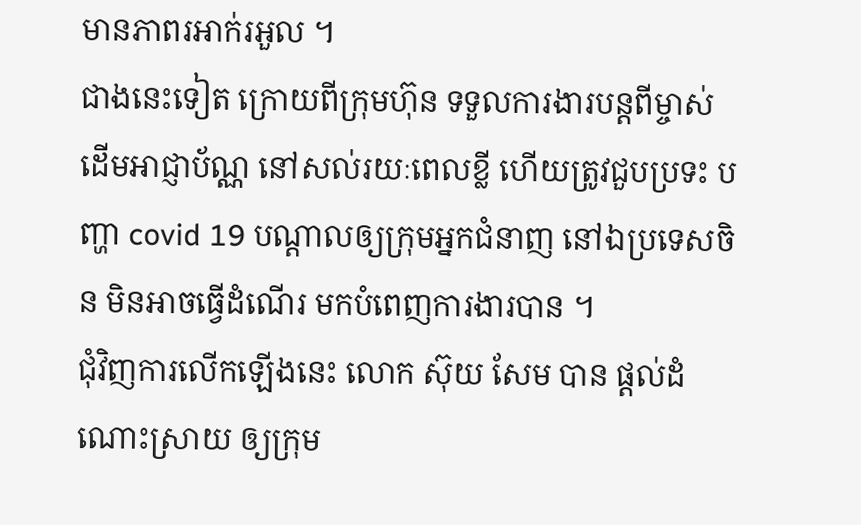មានភាពរអាក់រអួល ។
ជាងនេះទៀត ក្រោយពីក្រុមហ៊ុន ទទួលការងារបន្តពីម្ចាស់ដើមអាជ្ញាប័ណ្ណ នៅសល់រយៈពេលខ្លី ហើយត្រូវជួបប្រទះ បញ្ហា covid 19 បណ្ដាលឲ្យក្រុមអ្នកជំនាញ នៅឯប្រទេសចិន មិនអាចធ្វើដំណើរ មកបំពេញការងារបាន ។
ជុំវិញការលើកឡើងនេះ លោក ស៊ុយ សែម បាន ផ្តល់ដំណោះស្រាយ ឲ្យក្រុម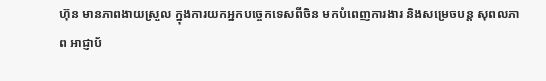ហ៊ុន មានភាពងាយស្រួល ក្នុងការយកអ្នកបច្ចេកទេសពីចិន មកបំពេញការងារ និងសម្រេចបន្ត សុពលភាព អាជ្ញាប័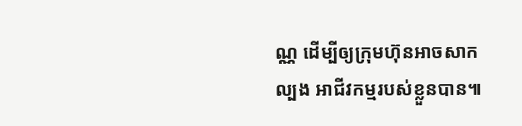ណ្ណ ដើម្បីឲ្យក្រុមហ៊ុនអាចសាកល្បង អាជីវកម្មរបស់ខ្លួនបាន៕